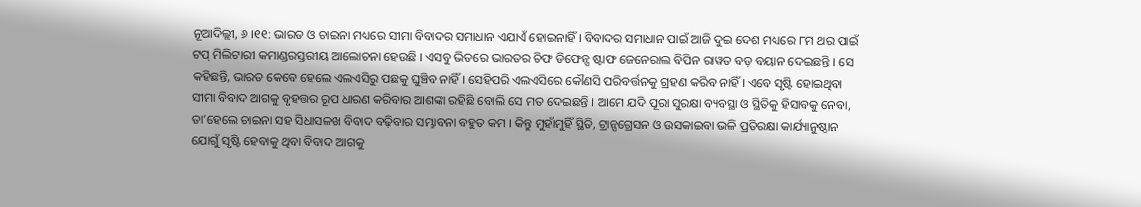ନୂଆଦିଲ୍ଲୀ, ୬ ।୧୧: ଭାରତ ଓ ଚାଇନା ମଧ୍ୟରେ ସୀମା ବିବାଦର ସମାଧାନ ଏଯାଏଁ ହୋଇନାହିଁ । ବିବାଦର ସମାଧାନ ପାଇଁ ଆଜି ଦୁଇ ଦେଶ ମଧ୍ୟରେ ୮ମ ଥର ପାଇଁ ଟପ୍ ମିଲିଟାରୀ କମାଣ୍ଡରସ୍ତରୀୟ ଆଲୋଚନା ହେଉଛି । ଏସବୁ ଭିତରେ ଭାରତର ଚିଫ ଡିଫେନ୍ସ ଷ୍ଟାଫ ଜେନେରାଲ ବିପିନ ରାୱତ ବଡ଼ ବୟାନ ଦେଇଛନ୍ତି । ସେ କହିଛନ୍ତି, ଭାରତ କେବେ ହେଲେ ଏଲଏସିରୁ ପଛକୁ ଘୁଞ୍ଚିବ ନାହିଁ । ସେହିପରି ଏଲଏସିରେ କୌଣସି ପରିବର୍ତ୍ତନକୁ ଗ୍ରହଣ କରିବ ନାହିଁ । ଏବେ ସୃଷ୍ଟି ହୋଇଥିବା ସୀମା ବିବାଦ ଆଗକୁ ବୃହତ୍ତର ରୂପ ଧାରଣ କରିବାର ଆଶଙ୍କା ରହିଛି ବୋଲି ସେ ମତ ଦେଇଛନ୍ତି । ଆମେ ଯଦି ପୂରା ସୁରକ୍ଷା ବ୍ୟବସ୍ଥା ଓ ସ୍ଥିତିକୁ ହିସାବକୁ ନେବା, ତା’ହେଲେ ଚାଇନା ସହ ସିଧାସଳଖ ବିବାଦ ବଢ଼ିବାର ସମ୍ଭାବନା ବହୁତ କମ । କିନ୍ତୁ ମୁହାଁମୁହିଁ ସ୍ଥିତି, ଟ୍ରାନ୍ସଗ୍ରେସନ ଓ ଉସକାଇବା ଭଳି ପ୍ରତିରକ୍ଷା କାର୍ଯ୍ୟାନୁଷ୍ଠାନ ଯୋଗୁଁ ସୃଷ୍ଟି ହେବାକୁ ଥିବା ବିବାଦ ଆଗକୁ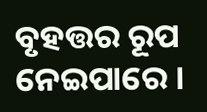ବୃହତ୍ତର ରୂପ ନେଇପାରେ ।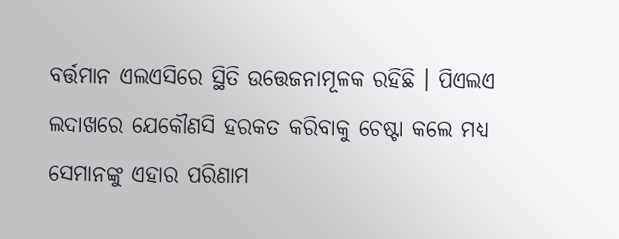ବର୍ତ୍ତମାନ ଏଲଏସିରେ ସ୍ଥିତି ଉତ୍ତେଜନାମୂଳକ ରହିଛି । ପିଏଲଏ ଲଦାଖରେ ଯେକୌଣସି ହରକତ କରିବାକୁ ଚେଷ୍ଟା କଲେ ମଧ୍ୟ ସେମାନଙ୍କୁ ଏହାର ପରିଣାମ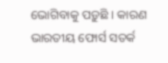ଭୋଗିବାକୁ ପଡ଼ୁଛି । କାରଣ ଭାରତୀୟ ଫୋର୍ସ ସତର୍କ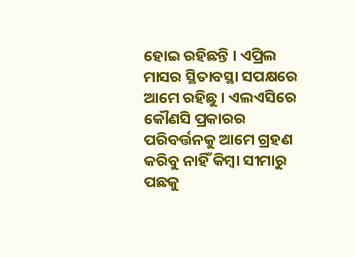ହୋଇ ରହିଛନ୍ତି । ଏପ୍ରିଲ ମାସର ସ୍ଥିତାବସ୍ଥା ସପକ୍ଷରେ ଆମେ ରହିଛୁ । ଏଲଏସିରେ କୌଣସି ପ୍ରକାରର ପରିବର୍ତ୍ତନକୁ ଆମେ ଗ୍ରହଣ କରିବୁ ନାହିଁ କିମ୍ବା ସୀମାରୁ ପଛକୁ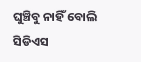ଘୁଞ୍ଚିବୁ ନାହିଁ ବୋଲି ସିଡିଏସ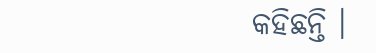କହିଛନ୍ତି ।